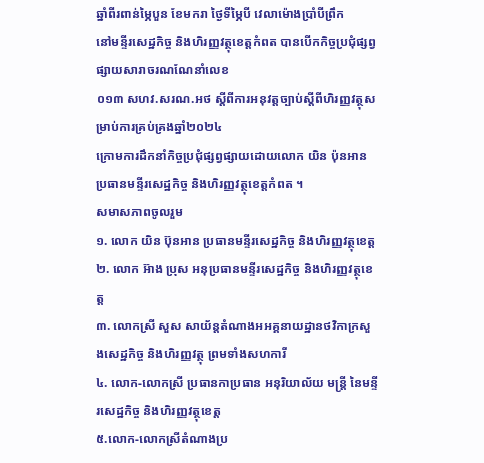ឆ្នាំពីរពាន់ម្ភៃបួន ខែមករា ថ្ងៃទីម្ភៃបី វេលាម៉ោងប្រាំបីព្រឹក
នៅមន្ទីរសេដ្ឋកិច្ច និងហិរញ្ញវត្ថុខេត្តកំពត បានបើកកិច្ចប្រជុំផ្សព្វផ្សាយសារាចរណណែនាំលេខ
០១៣ សហវ.សរណ.អថ ស្តីពីការអនុវត្តច្បាប់ស្តីពីហិរញ្ញវត្ថុសម្រាប់ការគ្រប់គ្រងឆ្នាំ២០២៤
ក្រោមការដឹកនាំកិច្ចប្រជុំផ្សព្វផ្សាយដោយលោក យិន ប៉ុនអាន ប្រធានមន្ទីរសេដ្ឋកិច្ច និងហិរញ្ញវត្ថុខេត្តកំពត ។
សមាសភាពចូលរួម
១. លោក យិន ប៊ុនអាន ប្រធានមន្ទីរសេដ្ឋកិច្ច និងហិរញ្ញវត្ថុខេត្ត
២. លោក អ៊ាង ប្រុស អនុប្រធានមន្ទីរសេដ្ឋកិច្ច និងហិរញ្ញវត្ថុខេត្ត
៣. លោកស្រី សួស សាយ័ន្តតំណាងអអគ្គនាយដ្ឋានថវិកាក្រសួងសេដ្ឋកិច្ច និងហិរញ្ញវត្ថុ ព្រមទាំងសហការី
៤. លោក-លោកស្រី ប្រធានកាប្រធាន អនុរិយាល័យ មន្ត្រី នៃមន្ទីរសេដ្ឋកិច្ច និងហិរញ្ញវត្ថុខេត្ត
៥.លោក-លោកស្រីតំណាងប្រ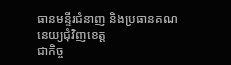ធានមន្ទីរជំនាញ និងប្រធានគណនេយ្យជុំវិញខេត្ត
ជាកិច្ច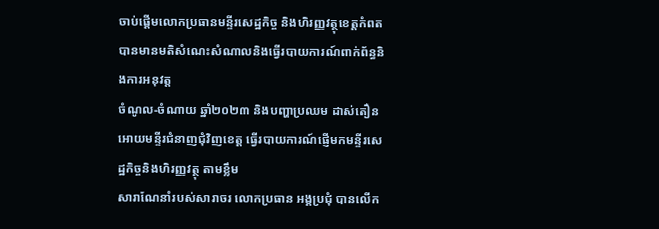ចាប់ផ្តើមលោកប្រធានមន្ទីរសេដ្ឋកិច្ច និងហិរញ្ញវត្ថុខេត្តកំពត បានមានមតិសំណេះសំណាលនិងធ្វើរបាយការណ៍ពាក់ព័ន្ធនិងការអនុវត្ត
ចំណូល-ចំណាយ ឆ្នាំ២០២៣ និងបញ្ហាប្រឈម ដាស់តឿនអោយមន្ទីរជំនាញជុំវិញខេត្ត ធ្វើរបាយការណ៍ផ្ញើមកមន្ទីរសេដ្ឋកិច្ចនិងហិរញ្ញវត្ថុ តាមខ្លឹម
សារាណែនាំរបស់សារាចរ លោកប្រធាន អង្គប្រជុំ បានលើក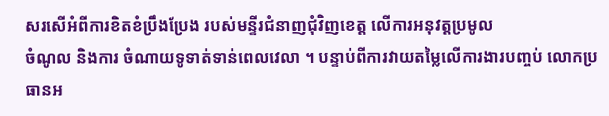សរសើអំពីការខិតខំប្រឹងប្រែង របស់មន្ទីរជំនាញជុំវិញខេត្ត លើការអនុវត្តប្រមូល
ចំណូល និងការ ចំណាយទូទាត់ទាន់ពេលវេលា ។ បន្ទាប់ពីការវាយតម្លៃលើការងារបញ្ចប់ លោកប្រធានអ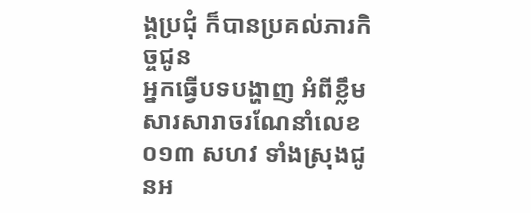ង្គប្រជុំ ក៏បានប្រគល់ភារកិច្ចជូន
អ្នកធ្វើបទបង្ហាញ អំពីខ្លឹមសារសារាចរណែនាំលេខ ០១៣ សហវ ទាំងស្រុងជូនអ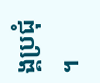ង្គប្រជុំ ។